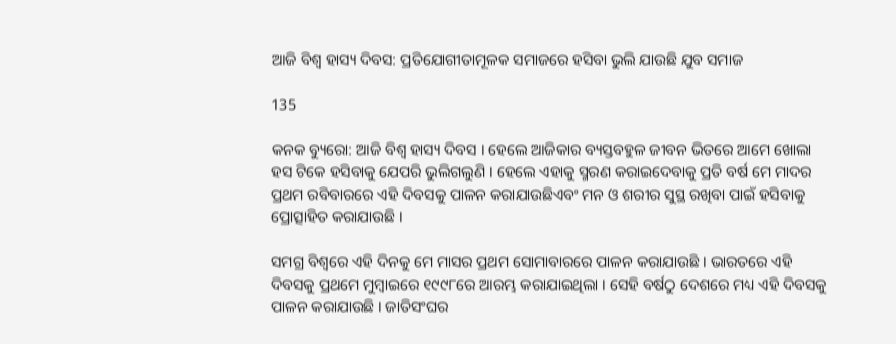ଆଜି ବିଶ୍ୱ ହାସ୍ୟ ଦିବସ: ପ୍ରତିଯୋଗୀତାମୂଳକ ସମାଜରେ ହସିବା ଭୁଲି ଯାଉଛି ଯୁବ ସମାଜ

135

କନକ ବ୍ୟୁରୋ: ଆଜି ବିଶ୍ୱ ହାସ୍ୟ ଦିବସ । ହେଲେ ଆଜିକାର ବ୍ୟସ୍ତବହୁଳ ଜୀବନ ଭିତରେ ଆମେ ଖୋଲା ହସ ଟିକେ ହସିବାକୁ ଯେପରି ଭୁଲିଗଲୁଣି । ହେଲେ ଏହାକୁ ସ୍ମରଣ କରାଇଦେବାକୁ ପ୍ରତି ବର୍ଷ ମେ ମାଦର ପ୍ରଥମ ରବିବାରରେ ଏହି ଦିବସକୁ ପାଳନ କରାଯାଉଛିଏବଂ ମନ ଓ ଶରୀର ସୁସ୍ଥ ରଖିବା ପାଇଁ ହସିବାକୁ ପ୍ରୋତ୍ସାହିତ କରାଯାଉଛି ।

ସମଗ୍ର ବିଶ୍ୱରେ ଏହି ଦିନକୁ ମେ ମାସର ପ୍ରଥମ ସୋମାବାରରେ ପାଳନ କରାଯାଉଛି । ଭାରତରେ ଏହି ଦିବସକୁ ପ୍ରଥମେ ମୁମ୍ବାଇରେ ୧୯୯୮ରେ ଆରମ୍ଭ କରାଯାଇଥିଲା । ସେହି ବର୍ଷଠୁ ଦେଶରେ ମଧ୍ୟ ଏହି ଦିବସକୁ ପାଳନ କରାଯାଉଛି । ଜାତିସଂଘର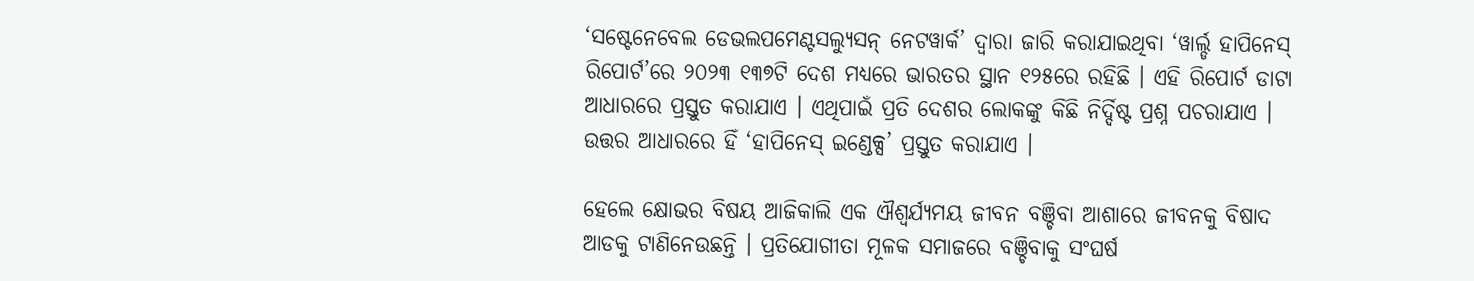‘ସଷ୍ଟେନେବେଲ ଡେଭଲପମେଣ୍ଟସଲ୍ୟୁସନ୍ ନେଟୱାର୍କ’ ଦ୍ୱାରା ଜାରି କରାଯାଇଥିବା ‘ୱାର୍ଲ୍ଡ ହାପିନେସ୍ ରିପୋର୍ଟ’ରେ ୨୦୨୩ ୧୩୭ଟି ଦେଶ ମଧ୍ୟରେ ଭାରତର ସ୍ଥାନ ୧୨୫ରେ ରହିଛି । ଏହି ରିପୋର୍ଟ ଡାଟା ଆଧାରରେ ପ୍ରସ୍ତୁତ କରାଯାଏ । ଏଥିପାଇଁ ପ୍ରତି ଦେଶର ଲୋକଙ୍କୁ କିଛି ନିର୍ଦ୍ଦିଷ୍ଟ ପ୍ରଶ୍ନ ପଚରାଯାଏ । ଉତ୍ତର ଆଧାରରେ ହିଁ ‘ହାପିନେସ୍ ଇଣ୍ଡେକ୍ସ’ ପ୍ରସ୍ତୁତ କରାଯାଏ ।

ହେଲେ କ୍ଷୋଭର ବିଷୟ ଆଜିକାଲି ଏକ ଐଶ୍ୱର୍ଯ୍ୟମୟ ଜୀବନ ବଞ୍ଚିବା ଆଶାରେ ଜୀବନକୁ ବିଷାଦ ଆଡକୁ ଟାଣିନେଉଛନ୍ତି । ପ୍ରତିଯୋଗୀତା ମୂଳକ ସମାଜରେ ବଞ୍ଚିବାକୁ ସଂଘର୍ଷ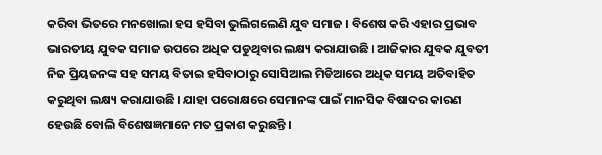କରିବା ଭିତରେ ମନଖୋଲା ହସ ହସିବା ଭୁଲିଗଲେଣି ଯୁବ ସମାଜ । ବିଶେଷ କରି ଏହାର ପ୍ରଭାବ ଭାରତୀୟ ଯୁବକ ସମାଜ ଉପରେ ଅଧିକ ପଡୁଥିବାର ଲକ୍ଷ୍ୟ କରାଯାଉଛି । ଆଜିକାର ଯୁବକ ଯୁବତୀ ନିଜ ପ୍ରିୟଜନଙ୍କ ସହ ସମୟ ବିତାଇ ହସିବାଠାରୁ ସୋସିଆଲ ମିଡିଆରେ ଅଧିକ ସମୟ ଅତିବାହିତ କରୁଥିବା ଲକ୍ଷ୍ୟ କରାଯାଉଛି । ଯାହା ପରୋକ୍ଷରେ ସେମାନଙ୍କ ପାଇଁ ମାନସିକ ବିଷାଦର କାରଣ ହେଉଛି ବୋଲି ବିଶେଷଜ୍ଞମାନେ ମତ ପ୍ରକାଶ କରୁଛନ୍ତି ।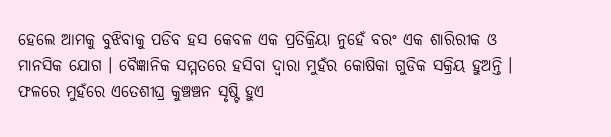ହେଲେ ଆମକୁ ବୁଝିବାକୁ ପଡିବ ହସ କେବଳ ଏକ ପ୍ରତିକ୍ରିୟା ନୁହେଁ ବରଂ ଏକ ଶାରିରୀକ ଓ ମାନସିକ ଯୋଗ । ବୈଜ୍ଞାନିକ ସମ୍ମତରେ ହସିବା ଦ୍ୱାରା ମୁହଁର କୋଷିକା ଗୁଡିକ ସକ୍ରିୟ ହୁଅନ୍ତି । ଫଳରେ ମୁହଁରେ ଏତେଶୀଘ୍ର କୁଞ୍ଚଞ୍ଚନ ସୃଷ୍ଟି ହୁଏ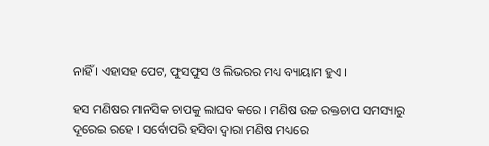ନାହିଁ । ଏହାସହ ପେଟ, ଫୁସଫୁସ ଓ ଲିଭରର ମଧ୍ୟ ବ୍ୟାୟାମ ହୁଏ ।

ହସ ମଣିଷର ମାନସିକ ଚାପକୁ ଲାଘବ କରେ । ମଣିଷ ଉଚ୍ଚ ରକ୍ତଚାପ ସମସ୍ୟାରୁ ଦୂରେଇ ରହେ । ସର୍ବୋପରି ହସିବା ଦ୍ୱାରା ମଣିଷ ମଧ୍ୟରେ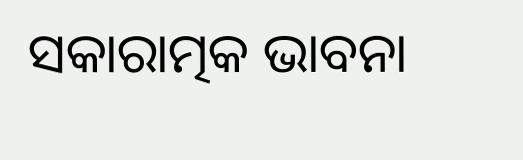ସକାରାତ୍ମକ ଭାବନା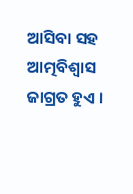ଆସିବା ସହ ଆତ୍ମବିଶ୍ୱାସ ଜାଗ୍ରତ ହୁଏ ।